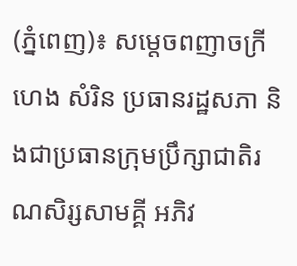(ភ្នំពេញ)៖ សម្ដេចពញាចក្រី ហេង សំរិន ប្រធានរដ្ឋសភា និងជាប្រធានក្រុមប្រឹក្សាជាតិរណសិរ្សសាមគ្គី អភិវ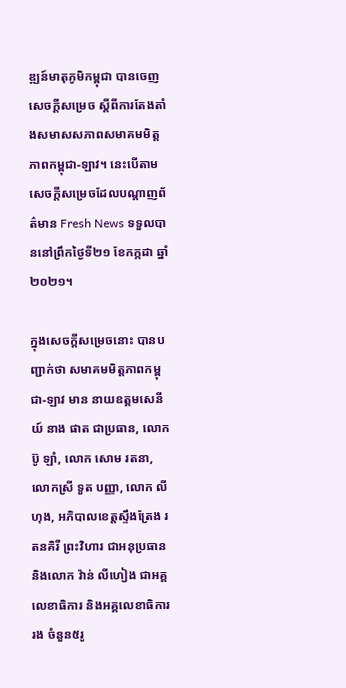ឌ្ឍន៍មាតុភូមិកម្ពុជា បានចេញសេចក្ដីសម្រេច ស្ដីពីការតែងតាំងសមាសសភាពសមាគមមិត្តភាពកម្ពុជា-ឡាវ។ នេះបើតាមសេចក្ដីសម្រេចដែលបណ្ដាញព័ត៌មាន Fresh News ទទួលបាននៅព្រឹកថ្ងៃទី២១ ខែកក្កដា ឆ្នាំ២០២១។

ក្នុងសេចក្ដីសម្រេចនោះ បានបញ្ជាក់ថា សមាគមមិត្តភាពកម្ពុជា-ឡាវ មាន នាយឧត្ដមសេនីយ៍ នាង ផាត ជាប្រធាន, លោក ប៊ូ ឡាំ, លោក សោម រតនា, លោកស្រី ទួត បញ្ញា, លោក លី ហុង, អភិបាលខេត្តស្ទឹងត្រែង រតនគិរី ព្រះវិហារ ជាអនុប្រធាន និងលោក វ៉ាន់ លីហៀង ជាអគ្គលេខាធិការ និងអគ្គលេខាធិការរង ចំនួន៥រូ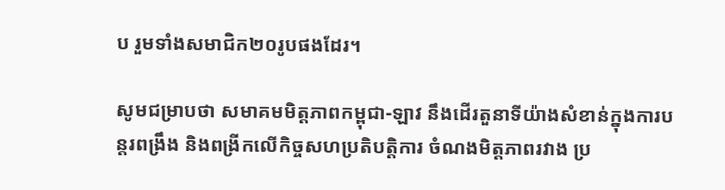ប រួមទាំងសមាជិក២០រូបផងដែរ។

សូមជម្រាបថា សមាគមមិត្តភាពកម្ពុជា-ឡាវ នឹងដើរតួនាទីយ៉ាងសំខាន់ក្នុងការបន្តរពង្រឹង និងពង្រីកលើកិច្ចសហប្រតិបត្តិការ ចំណងមិត្តភាពរវាង ប្រ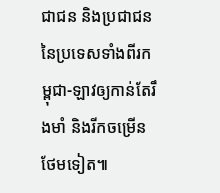ជាជន និងប្រជាជន នៃប្រទេសទាំងពីរកម្ពុជា-ឡាវឲ្យកាន់តែរឹងមាំ និងរីកចម្រើនថែមទៀត៕